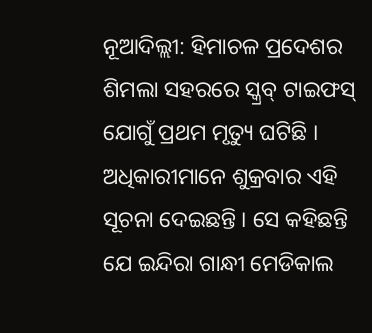ନୂଆଦିଲ୍ଲୀ: ହିମାଚଳ ପ୍ରଦେଶର ଶିମଲା ସହରରେ ସ୍କ୍ରବ୍ ଟାଇଫସ୍ ଯୋଗୁଁ ପ୍ରଥମ ମୃତ୍ୟୁ ଘଟିଛି । ଅଧିକାରୀମାନେ ଶୁକ୍ରବାର ଏହି ସୂଚନା ଦେଇଛନ୍ତି । ସେ କହିଛନ୍ତି ଯେ ଇନ୍ଦିରା ଗାନ୍ଧୀ ମେଡିକାଲ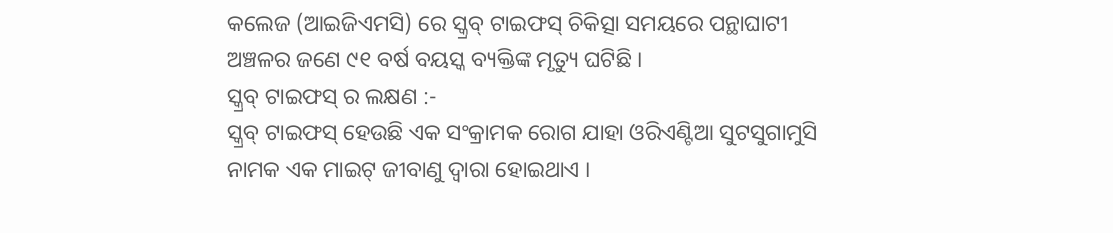କଲେଜ (ଆଇଜିଏମସି) ରେ ସ୍କ୍ରବ୍ ଟାଇଫସ୍ ଚିକିତ୍ସା ସମୟରେ ପନ୍ଥାଘାଟୀ ଅଞ୍ଚଳର ଜଣେ ୯୧ ବର୍ଷ ବୟସ୍କ ବ୍ୟକ୍ତିଙ୍କ ମୃତ୍ୟୁ ଘଟିଛି ।
ସ୍କ୍ରବ୍ ଟାଇଫସ୍ ର ଲକ୍ଷଣ :-
ସ୍କ୍ରବ୍ ଟାଇଫସ୍ ହେଉଛି ଏକ ସଂକ୍ରାମକ ରୋଗ ଯାହା ଓରିଏଣ୍ଟିଆ ସୁଟସୁଗାମୁସି ନାମକ ଏକ ମାଇଟ୍ ଜୀବାଣୁ ଦ୍ୱାରା ହୋଇଥାଏ ।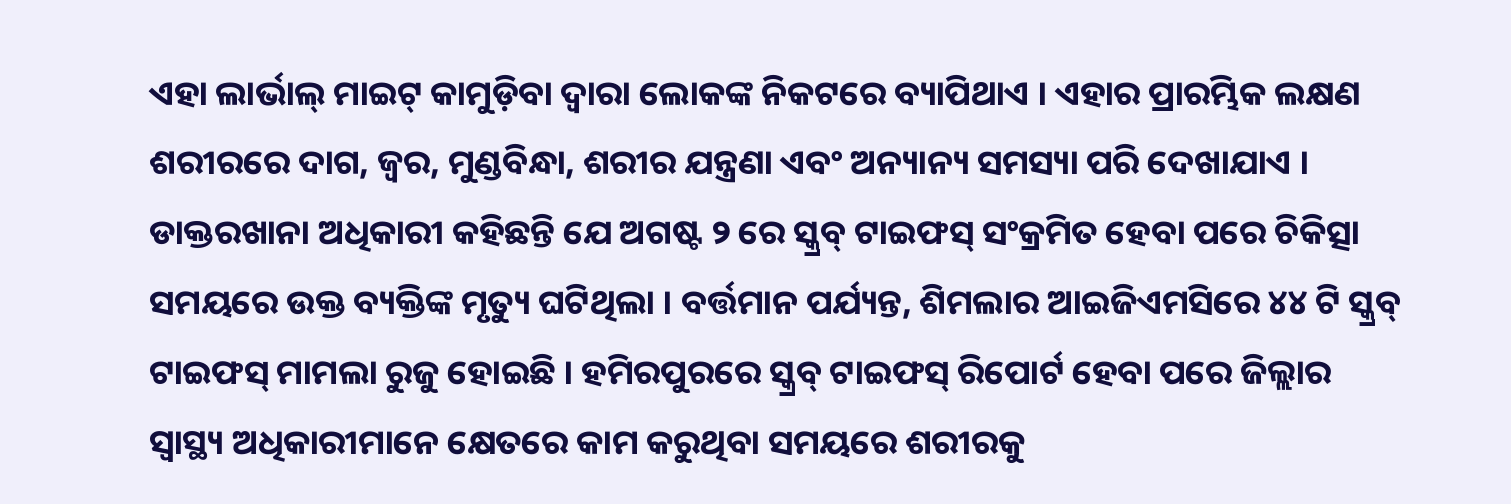ଏହା ଲାର୍ଭାଲ୍ ମାଇଟ୍ କାମୁଡ଼ିବା ଦ୍ୱାରା ଲୋକଙ୍କ ନିକଟରେ ବ୍ୟାପିଥାଏ । ଏହାର ପ୍ରାରମ୍ଭିକ ଲକ୍ଷଣ ଶରୀରରେ ଦାଗ, ଜ୍ୱର, ମୁଣ୍ଡବିନ୍ଧା, ଶରୀର ଯନ୍ତ୍ରଣା ଏବଂ ଅନ୍ୟାନ୍ୟ ସମସ୍ୟା ପରି ଦେଖାଯାଏ ।
ଡାକ୍ତରଖାନା ଅଧିକାରୀ କହିଛନ୍ତି ଯେ ଅଗଷ୍ଟ ୨ ରେ ସ୍କ୍ରବ୍ ଟାଇଫସ୍ ସଂକ୍ରମିତ ହେବା ପରେ ଚିକିତ୍ସା ସମୟରେ ଉକ୍ତ ବ୍ୟକ୍ତିଙ୍କ ମୃତ୍ୟୁ ଘଟିଥିଲା । ବର୍ତ୍ତମାନ ପର୍ଯ୍ୟନ୍ତ, ଶିମଲାର ଆଇଜିଏମସିରେ ୪୪ ଟି ସ୍କ୍ରବ୍ ଟାଇଫସ୍ ମାମଲା ରୁଜୁ ହୋଇଛି । ହମିରପୁରରେ ସ୍କ୍ରବ୍ ଟାଇଫସ୍ ରିପୋର୍ଟ ହେବା ପରେ ଜିଲ୍ଲାର ସ୍ୱାସ୍ଥ୍ୟ ଅଧିକାରୀମାନେ କ୍ଷେତରେ କାମ କରୁଥିବା ସମୟରେ ଶରୀରକୁ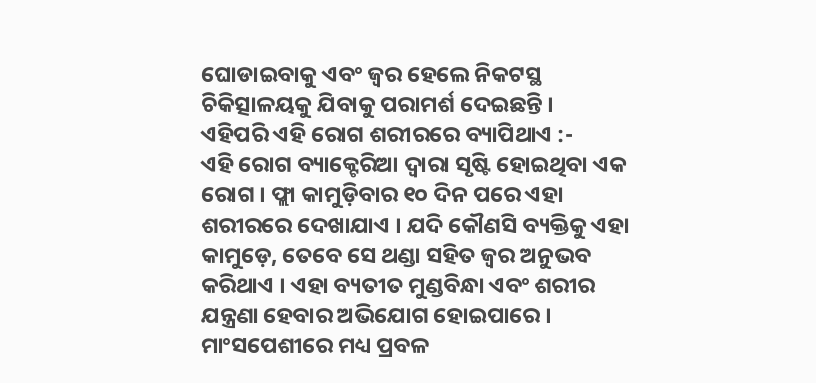ଘୋଡାଇବାକୁ ଏବଂ ଜ୍ୱର ହେଲେ ନିକଟସ୍ଥ ଚିକିତ୍ସାଳୟକୁ ଯିବାକୁ ପରାମର୍ଶ ଦେଇଛନ୍ତି ।
ଏହିପରି ଏହି ରୋଗ ଶରୀରରେ ବ୍ୟାପିଥାଏ :-
ଏହି ରୋଗ ବ୍ୟାକ୍ଟେରିଆ ଦ୍ୱାରା ସୃଷ୍ଟି ହୋଇଥିବା ଏକ ରୋଗ । ଫ୍ଲା କାମୁଡ଼ିବାର ୧୦ ଦିନ ପରେ ଏହା ଶରୀରରେ ଦେଖାଯାଏ । ଯଦି କୌଣସି ବ୍ୟକ୍ତିକୁ ଏହା କାମୁଡ଼େ, ତେବେ ସେ ଥଣ୍ଡା ସହିତ ଜ୍ୱର ଅନୁଭବ କରିଥାଏ । ଏହା ବ୍ୟତୀତ ମୁଣ୍ଡବିନ୍ଧା ଏବଂ ଶରୀର ଯନ୍ତ୍ରଣା ହେବାର ଅଭିଯୋଗ ହୋଇପାରେ । ମାଂସପେଶୀରେ ମଧ୍ୟ ପ୍ରବଳ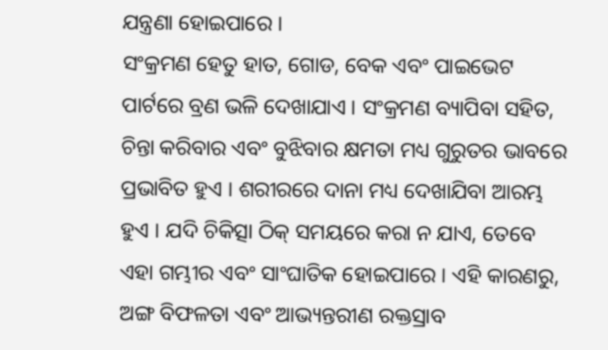ଯନ୍ତ୍ରଣା ହୋଇପାରେ ।
ସଂକ୍ରମଣ ହେତୁ ହାତ, ଗୋଡ, ବେକ ଏବଂ ପାଇଭେଟ ପାର୍ଟରେ ବ୍ରଣ ଭଳି ଦେଖାଯାଏ । ସଂକ୍ରମଣ ବ୍ୟାପିବା ସହିତ, ଚିନ୍ତା କରିବାର ଏବଂ ବୁଝିବାର କ୍ଷମତା ମଧ୍ୟ ଗୁରୁତର ଭାବରେ ପ୍ରଭାବିତ ହୁଏ । ଶରୀରରେ ଦାନା ମଧ୍ୟ ଦେଖାଯିବା ଆରମ୍ଭ ହୁଏ । ଯଦି ଚିକିତ୍ସା ଠିକ୍ ସମୟରେ କରା ନ ଯାଏ, ତେବେ ଏହା ଗମ୍ଭୀର ଏବଂ ସାଂଘାତିକ ହୋଇପାରେ । ଏହି କାରଣରୁ, ଅଙ୍ଗ ବିଫଳତା ଏବଂ ଆଭ୍ୟନ୍ତରୀଣ ରକ୍ତସ୍ରାବ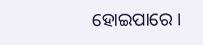ହୋଇପାରେ ।